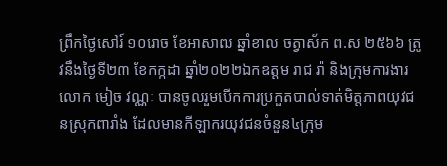ព្រឹកថ្ងៃសៅរ៍ ១០រោច ខែអាសាឍ ឆ្នាំខាល ចត្វាស័ក ព.ស ២៥៦៦ ត្រូវនឹងថ្ងៃទី២៣ ខែកក្កដា ឆ្នាំ២០២២ឯកឧត្តម រាជ រ៉ា និងក្រុមការងារ លោក មៀច វណ្ណៈ បានចូលរួមបើកការប្រកួតបាល់ទាត់មិត្តភាពយុវជនស្រុកពារាំង ដែលមានកីឡាករយុវជនចំនួន៤ក្រុម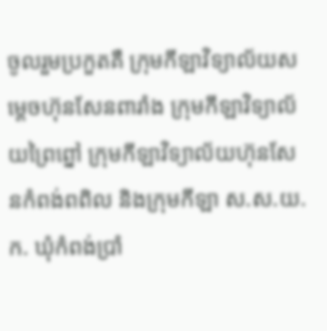ចូលរួមប្រកួតគឺ ក្រុមកីឡាវិទ្យាល័យសម្តេចហ៊ុនសែនពារាំង ក្រុមកីឡាវិទ្យាល័យព្រៃព្នៅ ក្រុមកីឡាវិទ្យាល័យហ៊ុនសែនកំពង់ពពិល និងក្រុមកីឡា ស.ស.យ.ក. ឃុំកំពង់ប្រាំ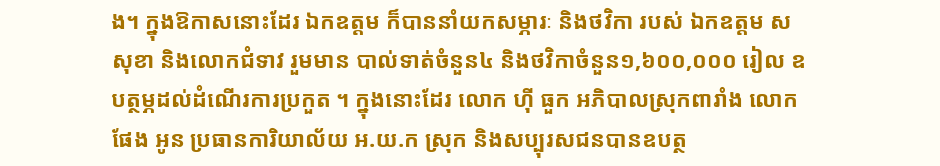ង។ ក្នុងឱកាសនោះដែរ ឯកឧត្តម ក៏បាននាំយកសម្ភារៈ និងថវិកា របស់ ឯកឧត្តម ស សុខា និងលោកជំទាវ រួមមាន បាល់ទាត់ចំនួន៤ និងថវិកាចំនួន១,៦០០,០០០ រៀល ឧបត្ថម្ភដល់ដំណើរការប្រកួត ។ ក្នុងនោះដែរ លោក ហ៊ី ធួក អភិបាលស្រុកពារាំង លោក ផែង អូន ប្រធានការិយាល័យ អ.យ.ក ស្រុក និងសប្បុរសជនបានឧបត្ថ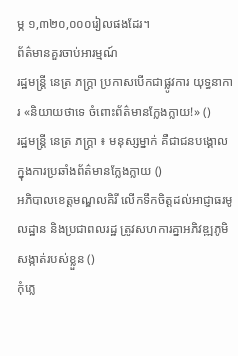ម្ភ ១,៣២០,០០០រៀលផងដែរ។
ព័ត៌មានគួរចាប់អារម្មណ៍
រដ្ឋមន្ត្រី នេត្រ ភក្ត្រា ប្រកាសបើកជាផ្លូវការ យុទ្ធនាការ «និយាយថាទេ ចំពោះព័ត៌មានក្លែងក្លាយ!» ()
រដ្ឋមន្ត្រី នេត្រ ភក្ត្រា ៖ មនុស្សម្នាក់ គឺជាជនបង្គោល ក្នុងការប្រឆាំងព័ត៌មានក្លែងក្លាយ ()
អភិបាលខេត្តមណ្ឌលគិរី លើកទឹកចិត្តដល់អាជ្ញាធរមូលដ្ឋាន និងប្រជាពលរដ្ឋ ត្រូវសហការគ្នាអភិវឌ្ឍភូមិ សង្កាត់របស់ខ្លួន ()
កុំភ្លេ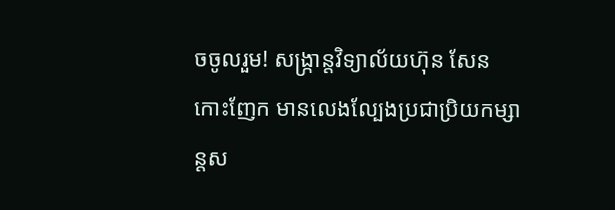ចចូលរួម! សង្ក្រាន្តវិទ្យាល័យហ៊ុន សែន កោះញែក មានលេងល្បែងប្រជាប្រិយកម្សាន្តស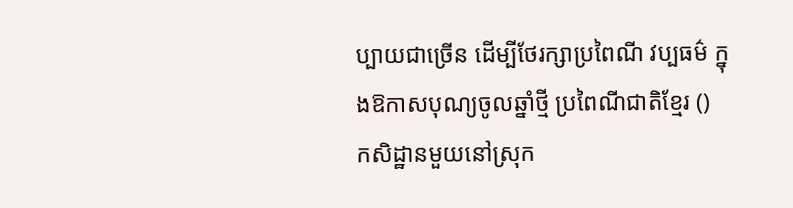ប្បាយជាច្រើន ដើម្បីថែរក្សាប្រពៃណី វប្បធម៌ ក្នុងឱកាសបុណ្យចូលឆ្នាំថ្មី ប្រពៃណីជាតិខ្មែរ ()
កសិដ្ឋានមួយនៅស្រុក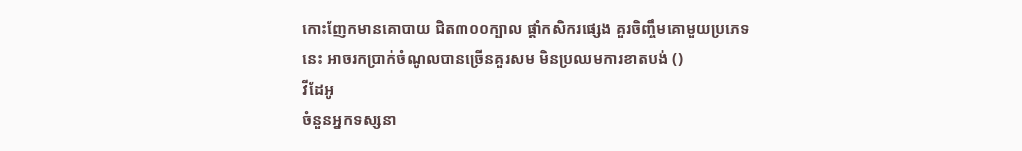កោះញែកមានគោបាយ ជិត៣០០ក្បាល ផ្ដាំកសិករផ្សេង គួរចិញ្ចឹមគោមួយប្រភេទនេះ អាចរកប្រាក់ចំណូលបានច្រើនគួរសម មិនប្រឈមការខាតបង់ ()
វីដែអូ
ចំនួនអ្នកទស្សនា